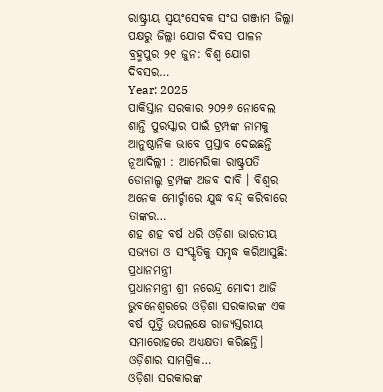ରାଷ୍ଟ୍ରୀୟ ସ୍ବୟଂସେବକ ସଂଘ ଗଞ୍ଜାମ ଜିଲ୍ଲା ପକ୍ଷରୁ ଜିଲ୍ଲା ଯୋଗ ଦିବସ ପାଳନ ବ୍ରହ୍ମପୁର ୨୧ ଜୁନ: ବିଶ୍ବ ଯୋଗ ଦିବସର…
Year: 2025
ପାକିସ୍ତାନ ସରକାର ୨୦୨୬ ନୋବେଲ ଶାନ୍ତି ପୁରସ୍କାର ପାଇଁ ଟ୍ରମ୍ପଙ୍କ ନାମକୁ ଆନୁଷ୍ଠାନିକ ଭାବେ ପ୍ରସ୍ତାବ ଦେଇଛନ୍ତି
ନୂଆଦିଲ୍ଲୀ : ଆମେରିକା ରାଷ୍ଟ୍ରପତି ଡୋନାଲ୍ଡ ଟ୍ରମ୍ପଙ୍କ ଅଜବ ଦାବି । ବିଶ୍ୱର ଅନେକ ମୋର୍ଚ୍ଚାରେ ଯୁଦ୍ଧ ବନ୍ଦ୍ କରିବାରେ ତାଙ୍କର…
ଶହ ଶହ ବର୍ଷ ଧରି ଓଡ଼ିଶା ଭାରତୀୟ ସଭ୍ୟତା ଓ ସଂସ୍କୃତିକୁ ସମୃଦ୍ଧ କରିଆସୁଛି: ପ୍ରଧାନମନ୍ତ୍ରୀ
ପ୍ରଧାନମନ୍ତ୍ରୀ ଶ୍ରୀ ନରେନ୍ଦ୍ର ମୋଦୀ ଆଜି ଭୁବନେଶ୍ୱରରେ ଓଡ଼ିଶା ସରକାରଙ୍କ ଏକ ବର୍ଷ ପୂର୍ତ୍ତି ଉପଲକ୍ଷେ ରାଜ୍ୟସ୍ତରୀୟ ସମାରୋହରେ ଅଧ୍ୟକ୍ଷତା କରିଛନ୍ତି। ଓଡ଼ିଶାର ସାମଗ୍ରିକ…
ଓଡ଼ିଶା ସରକାରଙ୍କ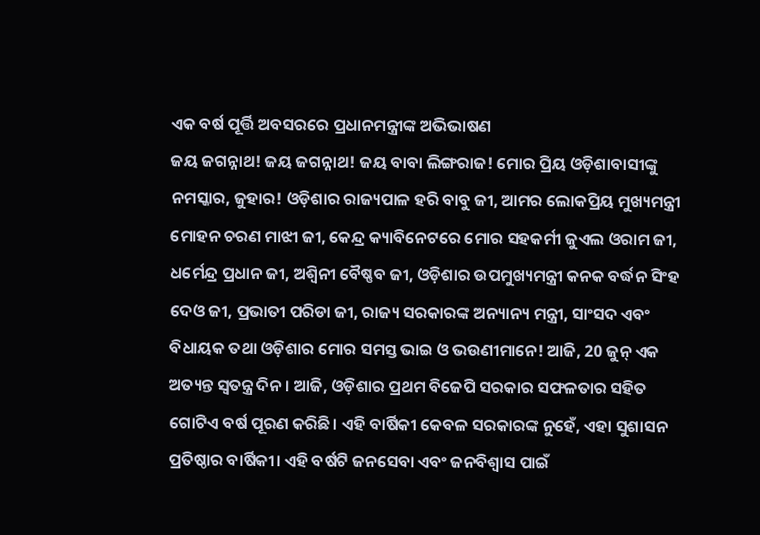ଏକ ବର୍ଷ ପୂର୍ତ୍ତି ଅବସରରେ ପ୍ରଧାନମନ୍ତ୍ରୀଙ୍କ ଅଭିଭାଷଣ
ଜୟ ଜଗନ୍ନାଥ! ଜୟ ଜଗନ୍ନାଥ! ଜୟ ବାବା ଲିଙ୍ଗରାଜ! ମୋର ପ୍ରିୟ ଓଡ଼ିଶାବାସୀଙ୍କୁ ନମସ୍କାର, ଜୁହାର! ଓଡ଼ିଶାର ରାଜ୍ୟପାଳ ହରି ବାବୁ ଜୀ, ଆମର ଲୋକପ୍ରିୟ ମୁଖ୍ୟମନ୍ତ୍ରୀ ମୋହନ ଚରଣ ମାଝୀ ଜୀ, କେନ୍ଦ୍ର କ୍ୟାବିନେଟରେ ମୋର ସହକର୍ମୀ ଜୁଏଲ ଓରାମ ଜୀ, ଧର୍ମେନ୍ଦ୍ର ପ୍ରଧାନ ଜୀ, ଅଶ୍ୱିନୀ ବୈଷ୍ଣବ ଜୀ, ଓଡ଼ିଶାର ଉପମୁଖ୍ୟମନ୍ତ୍ରୀ କନକ ବର୍ଦ୍ଧନ ସିଂହ ଦେଓ ଜୀ, ପ୍ରଭାତୀ ପରିଡା ଜୀ, ରାଜ୍ୟ ସରକାରଙ୍କ ଅନ୍ୟାନ୍ୟ ମନ୍ତ୍ରୀ, ସାଂସଦ ଏବଂ ବିଧାୟକ ତଥା ଓଡ଼ିଶାର ମୋର ସମସ୍ତ ଭାଇ ଓ ଭଉଣୀମାନେ! ଆଜି, 20 ଜୁନ୍ ଏକ ଅତ୍ୟନ୍ତ ସ୍ୱତନ୍ତ୍ର ଦିନ। ଆଜି, ଓଡ଼ିଶାର ପ୍ରଥମ ବିଜେପି ସରକାର ସଫଳତାର ସହିତ ଗୋଟିଏ ବର୍ଷ ପୂରଣ କରିଛି। ଏହି ବାର୍ଷିକୀ କେବଳ ସରକାରଙ୍କ ନୁହେଁ, ଏହା ସୁଶାସନ ପ୍ରତିଷ୍ଠାର ବାର୍ଷିକୀ। ଏହି ବର୍ଷଟି ଜନସେବା ଏବଂ ଜନବିଶ୍ୱାସ ପାଇଁ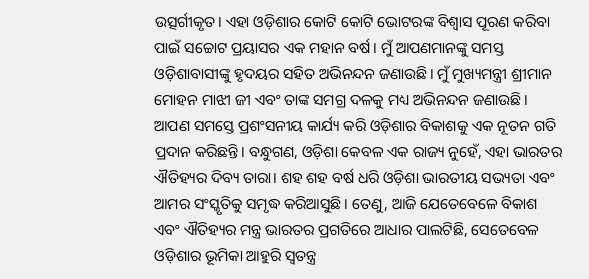ଉତ୍ସର୍ଗୀକୃତ। ଏହା ଓଡ଼ିଶାର କୋଟି କୋଟି ଭୋଟରଙ୍କ ବିଶ୍ୱାସ ପୂରଣ କରିବା ପାଇଁ ସଚ୍ଚୋଟ ପ୍ରୟାସର ଏକ ମହାନ ବର୍ଷ। ମୁଁ ଆପଣମାନଙ୍କୁ ସମସ୍ତ ଓଡ଼ିଶାବାସୀଙ୍କୁ ହୃଦୟର ସହିତ ଅଭିନନ୍ଦନ ଜଣାଉଛି। ମୁଁ ମୁଖ୍ୟମନ୍ତ୍ରୀ ଶ୍ରୀମାନ ମୋହନ ମାଝୀ ଜୀ ଏବଂ ତାଙ୍କ ସମଗ୍ର ଦଳକୁ ମଧ୍ୟ ଅଭିନନ୍ଦନ ଜଣାଉଛି। ଆପଣ ସମସ୍ତେ ପ୍ରଶଂସନୀୟ କାର୍ଯ୍ୟ କରି ଓଡ଼ିଶାର ବିକାଶକୁ ଏକ ନୂତନ ଗତି ପ୍ରଦାନ କରିଛନ୍ତି। ବନ୍ଧୁଗଣ, ଓଡ଼ିଶା କେବଳ ଏକ ରାଜ୍ୟ ନୁହେଁ, ଏହା ଭାରତର ଐତିହ୍ୟର ଦିବ୍ୟ ତାରା। ଶହ ଶହ ବର୍ଷ ଧରି ଓଡ଼ିଶା ଭାରତୀୟ ସଭ୍ୟତା ଏବଂ ଆମର ସଂସ୍କୃତିକୁ ସମୃଦ୍ଧ କରିଆସୁଛି। ତେଣୁ, ଆଜି ଯେତେବେଳେ ବିକାଶ ଏବଂ ଐତିହ୍ୟର ମନ୍ତ୍ର ଭାରତର ପ୍ରଗତିରେ ଆଧାର ପାଲଟିଛି, ସେତେବେଳ ଓଡ଼ିଶାର ଭୂମିକା ଆହୁରି ସ୍ବତନ୍ତ୍ର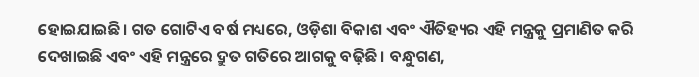ହୋଇଯାଇଛି। ଗତ ଗୋଟିଏ ବର୍ଷ ମଧ୍ୟରେ, ଓଡ଼ିଶା ବିକାଶ ଏବଂ ଐତିହ୍ୟର ଏହି ମନ୍ତ୍ରକୁ ପ୍ରମାଣିତ କରି ଦେଖାଇଛି ଏବଂ ଏହି ମନ୍ତ୍ରରେ ଦ୍ରୁତ ଗତିରେ ଆଗକୁ ବଢ଼ିଛି। ବନ୍ଧୁଗଣ,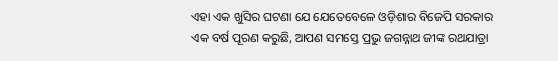ଏହା ଏକ ଖୁସିର ଘଟଣା ଯେ ଯେତେବେଳେ ଓଡ଼ିଶାର ବିଜେପି ସରକାର ଏକ ବର୍ଷ ପୂରଣ କରୁଛି, ଆପଣ ସମସ୍ତେ ପ୍ରଭୁ ଜଗନ୍ନାଥ ଜୀଙ୍କ ରଥଯାତ୍ରା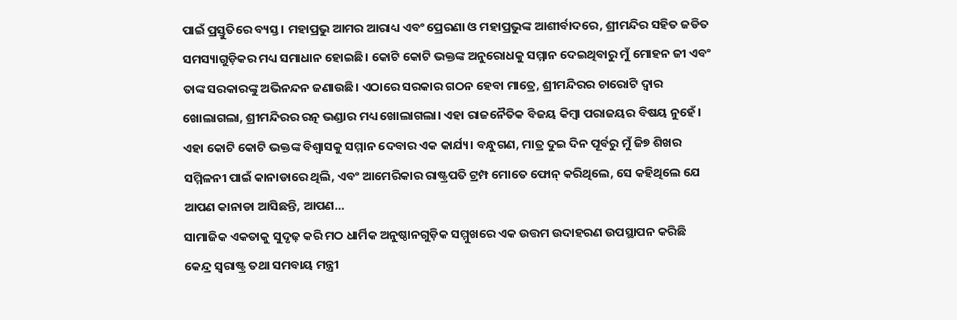ପାଇଁ ପ୍ରସ୍ତୁତିରେ ବ୍ୟସ୍ତ। ମହାପ୍ରଭୁ ଆମର ଆରାଧ୍ୟ ଏବଂ ପ୍ରେରଣା ଓ ମହାପ୍ରଭୁଙ୍କ ଆଶୀର୍ବାଦରେ, ଶ୍ରୀମନ୍ଦିର ସହିତ ଜଡିତ ସମସ୍ୟାଗୁଡ଼ିକର ମଧ୍ୟ ସମାଧାନ ହୋଇଛି। କୋଟି କୋଟି ଭକ୍ତଙ୍କ ଅନୁରୋଧକୁ ସମ୍ମାନ ଦେଇଥିବାରୁ ମୁଁ ମୋହନ ଜୀ ଏବଂ ତାଙ୍କ ସରକାରଙ୍କୁ ଅଭିନନ୍ଦନ ଜଣାଉଛି। ଏଠାରେ ସରକାର ଗଠନ ହେବା ମାତ୍ରେ, ଶ୍ରୀମନ୍ଦିରର ଚାରୋଟି ଦ୍ୱାର ଖୋଲାଗଲା, ଶ୍ରୀମନ୍ଦିରର ରତ୍ନ ଭଣ୍ଡାର ମଧ୍ୟ ଖୋଲାଗଲା। ଏହା ରାଜନୈତିକ ବିଜୟ କିମ୍ବା ପରାଜୟର ବିଷୟ ନୁହେଁ। ଏହା କୋଟି କୋଟି ଭକ୍ତଙ୍କ ବିଶ୍ୱାସକୁ ସମ୍ମାନ ଦେବାର ଏକ କାର୍ଯ୍ୟ। ବନ୍ଧୁଗଣ, ମାତ୍ର ଦୁଇ ଦିନ ପୂର୍ବରୁ ମୁଁ ଜି୭ ଶିଖର ସମ୍ମିଳନୀ ପାଇଁ କାନାଡାରେ ଥିଲି, ଏବଂ ଆମେରିକାର ରାଷ୍ଟ୍ରପତି ଟ୍ରମ୍ପ ମୋତେ ଫୋନ୍ କରିଥିଲେ, ସେ କହିଥିଲେ ଯେ ଆପଣ କାନାଡା ଆସିଛନ୍ତି, ଆପଣ…
ସାମାଜିକ ଏକତାକୁ ସୁଦୃଢ଼ କରି ମଠ ଧାର୍ମିକ ଅନୁଷ୍ଠାନଗୁଡ଼ିକ ସମ୍ମୁଖରେ ଏକ ଉତ୍ତମ ଉଦାହରଣ ଉପସ୍ଥାପନ କରିଛି
କେନ୍ଦ୍ର ସ୍ୱରାଷ୍ଟ୍ର ତଥା ସମବାୟ ମନ୍ତ୍ରୀ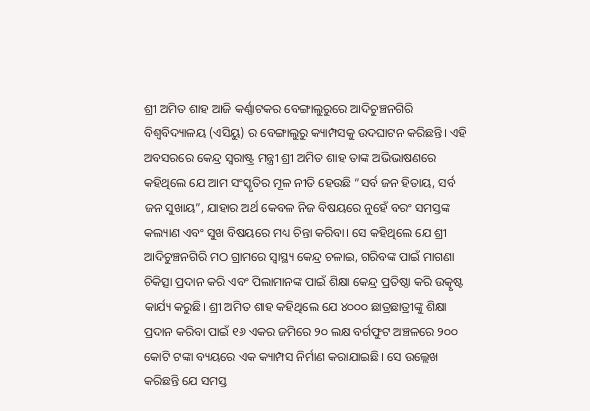ଶ୍ରୀ ଅମିତ ଶାହ ଆଜି କର୍ଣ୍ଣାଟକର ବେଙ୍ଗାଲୁରୁରେ ଆଦିଚୁଞ୍ଚନଗିରି ବିଶ୍ୱବିଦ୍ୟାଳୟ (ଏସିୟୁ) ର ବେଙ୍ଗାଲୁରୁ କ୍ୟାମ୍ପସକୁ ଉଦଘାଟନ କରିଛନ୍ତି। ଏହି ଅବସରରେ କେନ୍ଦ୍ର ସ୍ୱରାଷ୍ଟ୍ର ମନ୍ତ୍ରୀ ଶ୍ରୀ ଅମିତ ଶାହ ତାଙ୍କ ଅଭିଭାଷଣରେ କହିଥିଲେ ଯେ ଆମ ସଂସ୍କୃତିର ମୂଳ ନୀତି ହେଉଛି “ସର୍ବ ଜନ ହିତାୟ, ସର୍ବ ଜନ ସୁଖାୟ”, ଯାହାର ଅର୍ଥ କେବଳ ନିଜ ବିଷୟରେ ନୁହେଁ ବରଂ ସମସ୍ତଙ୍କ କଲ୍ୟାଣ ଏବଂ ସୁଖ ବିଷୟରେ ମଧ୍ୟ ଚିନ୍ତା କରିବା। ସେ କହିଥିଲେ ଯେ ଶ୍ରୀ ଆଦିଚୁଞ୍ଚନଗିରି ମଠ ଗ୍ରାମରେ ସ୍ୱାସ୍ଥ୍ୟ କେନ୍ଦ୍ର ଚଳାଇ, ଗରିବଙ୍କ ପାଇଁ ମାଗଣା ଚିକିତ୍ସା ପ୍ରଦାନ କରି ଏବଂ ପିଲାମାନଙ୍କ ପାଇଁ ଶିକ୍ଷା କେନ୍ଦ୍ର ପ୍ରତିଷ୍ଠା କରି ଉତ୍କୃଷ୍ଟ କାର୍ଯ୍ୟ କରୁଛି। ଶ୍ରୀ ଅମିତ ଶାହ କହିଥିଲେ ଯେ ୪୦୦୦ ଛାତ୍ରଛାତ୍ରୀଙ୍କୁ ଶିକ୍ଷା ପ୍ରଦାନ କରିବା ପାଇଁ ୧୬ ଏକର ଜମିରେ ୨୦ ଲକ୍ଷ ବର୍ଗଫୁଟ ଅଞ୍ଚଳରେ ୨୦୦ କୋଟି ଟଙ୍କା ବ୍ୟୟରେ ଏକ କ୍ୟାମ୍ପସ ନିର୍ମାଣ କରାଯାଇଛି। ସେ ଉଲ୍ଲେଖ କରିଛନ୍ତି ଯେ ସମସ୍ତ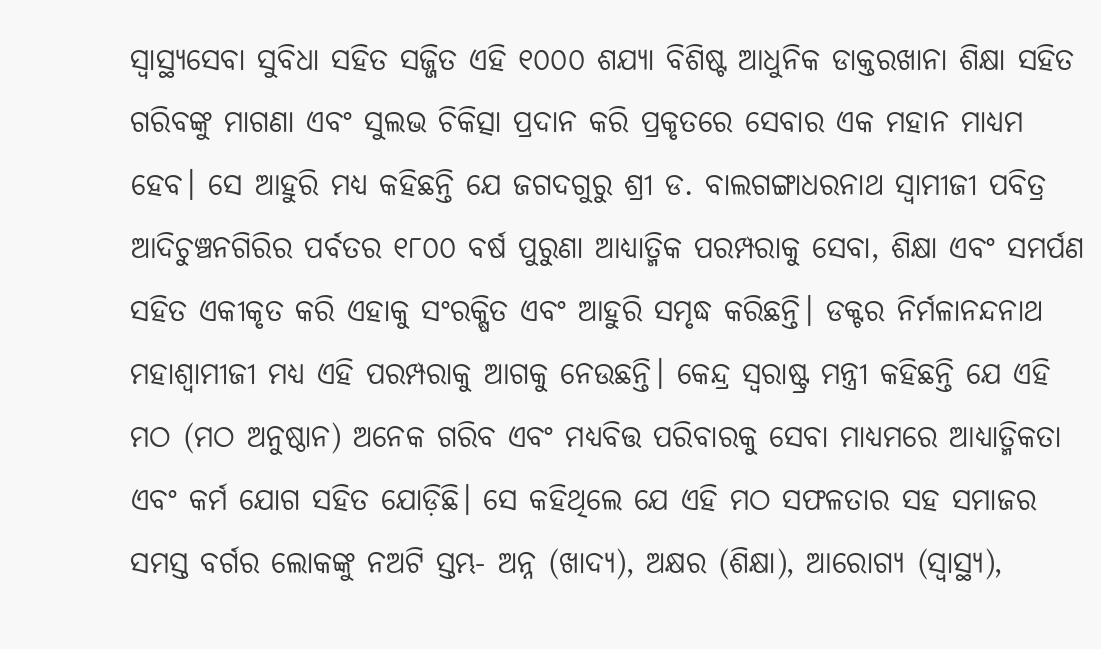ସ୍ୱାସ୍ଥ୍ୟସେବା ସୁବିଧା ସହିତ ସଜ୍ଜିତ ଏହି ୧୦୦୦ ଶଯ୍ୟା ବିଶିଷ୍ଟ ଆଧୁନିକ ଡାକ୍ତରଖାନା ଶିକ୍ଷା ସହିତ ଗରିବଙ୍କୁ ମାଗଣା ଏବଂ ସୁଲଭ ଚିକିତ୍ସା ପ୍ରଦାନ କରି ପ୍ରକୃତରେ ସେବାର ଏକ ମହାନ ମାଧ୍ୟମ ହେବ। ସେ ଆହୁରି ମଧ୍ୟ କହିଛନ୍ତି ଯେ ଜଗଦଗୁରୁ ଶ୍ରୀ ଡ. ବାଲଗଙ୍ଗାଧରନାଥ ସ୍ୱାମୀଜୀ ପବିତ୍ର ଆଦିଚୁଞ୍ଚନଗିରିର ପର୍ବତର ୧୮୦୦ ବର୍ଷ ପୁରୁଣା ଆଧ୍ୟାତ୍ମିକ ପରମ୍ପରାକୁ ସେବା, ଶିକ୍ଷା ଏବଂ ସମର୍ପଣ ସହିତ ଏକୀକୃତ କରି ଏହାକୁ ସଂରକ୍ଷିତ ଏବଂ ଆହୁରି ସମୃଦ୍ଧ କରିଛନ୍ତି। ଡକ୍ଟର ନିର୍ମଳାନନ୍ଦନାଥ ମହାଶ୍ୱାମୀଜୀ ମଧ୍ୟ ଏହି ପରମ୍ପରାକୁ ଆଗକୁ ନେଉଛନ୍ତି। କେନ୍ଦ୍ର ସ୍ୱରାଷ୍ଟ୍ର ମନ୍ତ୍ରୀ କହିଛନ୍ତି ଯେ ଏହି ମଠ (ମଠ ଅନୁଷ୍ଠାନ) ଅନେକ ଗରିବ ଏବଂ ମଧ୍ୟବିତ୍ତ ପରିବାରକୁ ସେବା ମାଧ୍ୟମରେ ଆଧ୍ୟାତ୍ମିକତା ଏବଂ କର୍ମ ଯୋଗ ସହିତ ଯୋଡ଼ିଛି। ସେ କହିଥିଲେ ଯେ ଏହି ମଠ ସଫଳତାର ସହ ସମାଜର ସମସ୍ତ ବର୍ଗର ଲୋକଙ୍କୁ ନଅଟି ସ୍ତମ୍ଭ- ଅନ୍ନ (ଖାଦ୍ୟ), ଅକ୍ଷର (ଶିକ୍ଷା), ଆରୋଗ୍ୟ (ସ୍ୱାସ୍ଥ୍ୟ),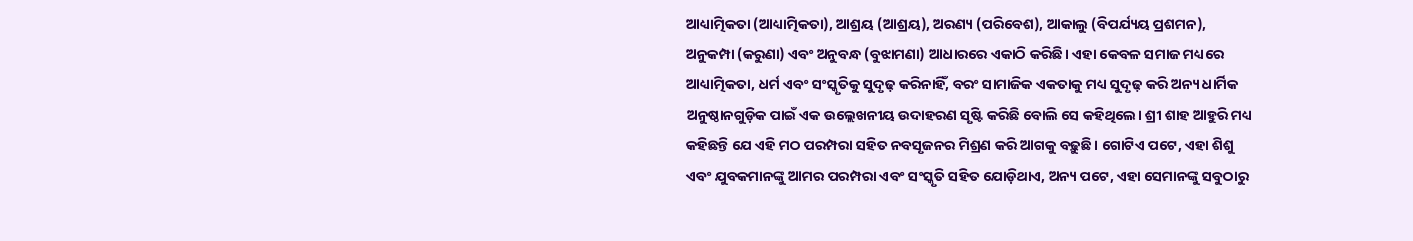ଆଧ୍ୟାତ୍ମିକତା (ଆଧ୍ୟାତ୍ମିକତା), ଆଶ୍ରୟ (ଆଶ୍ରୟ), ଅରଣ୍ୟ (ପରିବେଶ), ଆକାଲୁ (ବିପର୍ଯ୍ୟୟ ପ୍ରଶମନ), ଅନୁକମ୍ପା (କରୁଣା) ଏବଂ ଅନୁବନ୍ଧ (ବୁଝାମଣା) ଆଧାରରେ ଏକାଠି କରିଛି। ଏହା କେବଳ ସମାଜ ମଧ୍ୟରେ ଆଧ୍ୟାତ୍ମିକତା, ଧର୍ମ ଏବଂ ସଂସ୍କୃତିକୁ ସୁଦୃଢ଼ କରିନାହିଁ, ବରଂ ସାମାଜିକ ଏକତାକୁ ମଧ୍ୟ ସୁଦୃଢ଼ କରି ଅନ୍ୟ ଧାର୍ମିକ ଅନୁଷ୍ଠାନଗୁଡ଼ିକ ପାଇଁ ଏକ ଉଲ୍ଲେଖନୀୟ ଉଦାହରଣ ସୃଷ୍ଟି କରିଛି ବୋଲି ସେ କହିଥିଲେ। ଶ୍ରୀ ଶାହ ଆହୁରି ମଧ୍ୟ କହିଛନ୍ତି ଯେ ଏହି ମଠ ପରମ୍ପରା ସହିତ ନବସୃଜନର ମିଶ୍ରଣ କରି ଆଗକୁ ବଢ଼ୁଛି। ଗୋଟିଏ ପଟେ, ଏହା ଶିଶୁ ଏବଂ ଯୁବକମାନଙ୍କୁ ଆମର ପରମ୍ପରା ଏବଂ ସଂସ୍କୃତି ସହିତ ଯୋଡ଼ିଥାଏ, ଅନ୍ୟ ପଟେ, ଏହା ସେମାନଙ୍କୁ ସବୁଠାରୁ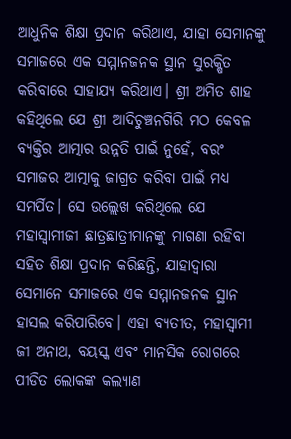ଆଧୁନିକ ଶିକ୍ଷା ପ୍ରଦାନ କରିଥାଏ, ଯାହା ସେମାନଙ୍କୁ ସମାଜରେ ଏକ ସମ୍ମାନଜନକ ସ୍ଥାନ ସୁରକ୍ଷିତ କରିବାରେ ସାହାଯ୍ୟ କରିଥାଏ। ଶ୍ରୀ ଅମିତ ଶାହ କହିଥିଲେ ଯେ ଶ୍ରୀ ଆଦିଚୁଞ୍ଚନଗିରି ମଠ କେବଳ ବ୍ୟକ୍ତିର ଆତ୍ମାର ଉନ୍ନତି ପାଇଁ ନୁହେଁ, ବରଂ ସମାଜର ଆତ୍ମାକୁ ଜାଗ୍ରତ କରିବା ପାଇଁ ମଧ୍ୟ ସମର୍ପିତ। ସେ ଉଲ୍ଲେଖ କରିଥିଲେ ଯେ ମହାସ୍ବାମୀଜୀ ଛାତ୍ରଛାତ୍ରୀମାନଙ୍କୁ ମାଗଣା ରହିବା ସହିତ ଶିକ୍ଷା ପ୍ରଦାନ କରିଛନ୍ତି, ଯାହାଦ୍ୱାରା ସେମାନେ ସମାଜରେ ଏକ ସମ୍ମାନଜନକ ସ୍ଥାନ ହାସଲ କରିପାରିବେ। ଏହା ବ୍ୟତୀତ, ମହାସ୍ବାମୀ ଜୀ ଅନାଥ, ବୟସ୍କ ଏବଂ ମାନସିକ ରୋଗରେ ପୀଡିତ ଲୋକଙ୍କ କଲ୍ୟାଣ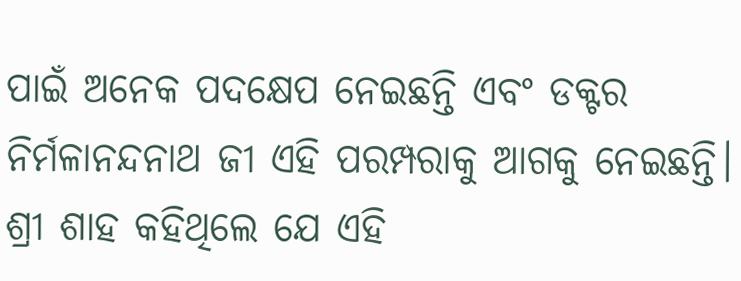ପାଇଁ ଅନେକ ପଦକ୍ଷେପ ନେଇଛନ୍ତି ଏବଂ ଡକ୍ଟର ନିର୍ମଳାନନ୍ଦନାଥ ଜୀ ଏହି ପରମ୍ପରାକୁ ଆଗକୁ ନେଇଛନ୍ତି। ଶ୍ରୀ ଶାହ କହିଥିଲେ ଯେ ଏହି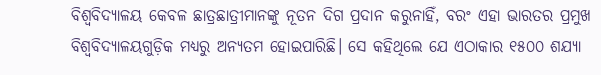ବିଶ୍ୱବିଦ୍ୟାଳୟ କେବଳ ଛାତ୍ରଛାତ୍ରୀମାନଙ୍କୁ ନୂତନ ଦିଗ ପ୍ରଦାନ କରୁନାହିଁ, ବରଂ ଏହା ଭାରତର ପ୍ରମୁଖ ବିଶ୍ୱବିଦ୍ୟାଳୟଗୁଡ଼ିକ ମଧ୍ୟରୁ ଅନ୍ୟତମ ହୋଇପାରିଛି। ସେ କହିଥିଲେ ଯେ ଏଠାକାର ୧୫୦୦ ଶଯ୍ୟା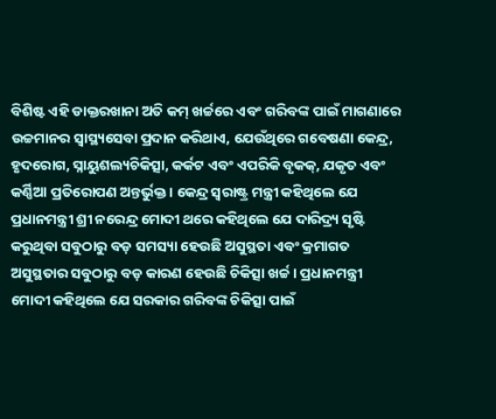ବିଶିଷ୍ଟ ଏହି ଡାକ୍ତରଖାନା ଅତି କମ୍ ଖର୍ଚ୍ଚରେ ଏବଂ ଗରିବଙ୍କ ପାଇଁ ମାଗଣାରେ ଉଚ୍ଚମାନର ସ୍ୱାସ୍ଥ୍ୟସେବା ପ୍ରଦାନ କରିଥାଏ, ଯେଉଁଥିରେ ଗବେଷଣା କେନ୍ଦ୍ର, ହୃଦରୋଗ, ସ୍ନାୟୁଶଲ୍ୟଚିକିତ୍ସା, କର୍କଟ ଏବଂ ଏପରିକି ବୃକକ୍, ଯକୃତ ଏବଂ କର୍ଣ୍ଣିଆ ପ୍ରତିରୋପଣ ଅନ୍ତର୍ଭୁକ୍ତ। କେନ୍ଦ୍ର ସ୍ୱରାଷ୍ଟ୍ର ମନ୍ତ୍ରୀ କହିଥିଲେ ଯେ ପ୍ରଧାନମନ୍ତ୍ରୀ ଶ୍ରୀ ନରେନ୍ଦ୍ର ମୋଦୀ ଥରେ କହିଥିଲେ ଯେ ଦାରିଦ୍ର୍ୟ ସୃଷ୍ଟି କରୁଥିବା ସବୁଠାରୁ ବଡ଼ ସମସ୍ୟା ହେଉଛି ଅସୁସ୍ଥତା ଏବଂ କ୍ରମାଗତ ଅସୁସ୍ଥତାର ସବୁଠାରୁ ବଡ଼ କାରଣ ହେଉଛି ଚିକିତ୍ସା ଖର୍ଚ୍ଚ। ପ୍ରଧାନମନ୍ତ୍ରୀ ମୋଦୀ କହିଥିଲେ ଯେ ସରକାର ଗରିବଙ୍କ ଚିକିତ୍ସା ପାଇଁ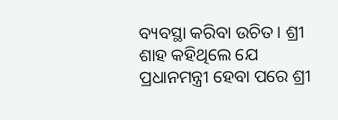ବ୍ୟବସ୍ଥା କରିବା ଉଚିତ। ଶ୍ରୀ ଶାହ କହିଥିଲେ ଯେ ପ୍ରଧାନମନ୍ତ୍ରୀ ହେବା ପରେ ଶ୍ରୀ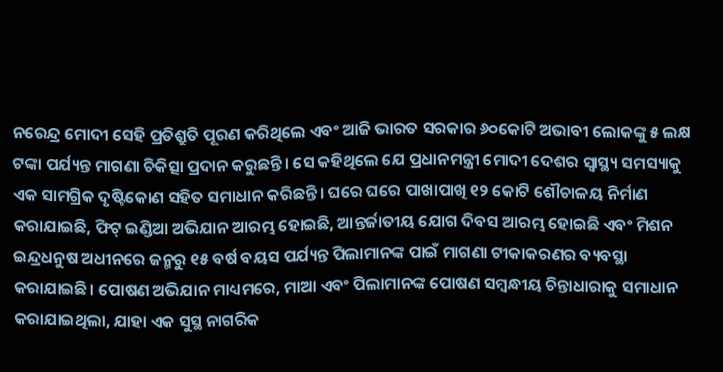ନରେନ୍ଦ୍ର ମୋଦୀ ସେହି ପ୍ରତିଶ୍ରୁତି ପୂରଣ କରିଥିଲେ ଏବଂ ଆଜି ଭାରତ ସରକାର ୬୦କୋଟି ଅଭାବୀ ଲୋକଙ୍କୁ ୫ ଲକ୍ଷ ଟଙ୍କା ପର୍ଯ୍ୟନ୍ତ ମାଗଣା ଚିକିତ୍ସା ପ୍ରଦାନ କରୁଛନ୍ତି। ସେ କହିଥିଲେ ଯେ ପ୍ରଧାନମନ୍ତ୍ରୀ ମୋଦୀ ଦେଶର ସ୍ୱାସ୍ଥ୍ୟ ସମସ୍ୟାକୁ ଏକ ସାମଗ୍ରିକ ଦୃଷ୍ଟିକୋଣ ସହିତ ସମାଧାନ କରିଛନ୍ତି। ଘରେ ଘରେ ପାଖାପାଖି ୧୨ କୋଟି ଶୌଚାଳୟ ନିର୍ମାଣ କରାଯାଇଛି, ଫିଟ୍ ଇଣ୍ଡିଆ ଅଭିଯାନ ଆରମ୍ଭ ହୋଇଛି, ଆନ୍ତର୍ଜାତୀୟ ଯୋଗ ଦିବସ ଆରମ୍ଭ ହୋଇଛି ଏବଂ ମିଶନ ଇନ୍ଦ୍ରଧନୁଷ ଅଧୀନରେ ଜନ୍ମରୁ ୧୫ ବର୍ଷ ବୟସ ପର୍ଯ୍ୟନ୍ତ ପିଲାମାନଙ୍କ ପାଇଁ ମାଗଣା ଟୀକାକରଣର ବ୍ୟବସ୍ଥା କରାଯାଇଛି। ପୋଷଣ ଅଭିଯାନ ମାଧ୍ୟମରେ, ମାଆ ଏବଂ ପିଲାମାନଙ୍କ ପୋଷଣ ସମ୍ବନ୍ଧୀୟ ଚିନ୍ତାଧାରାକୁ ସମାଧାନ କରାଯାଇଥିଲା, ଯାହା ଏକ ସୁସ୍ଥ ନାଗରିକ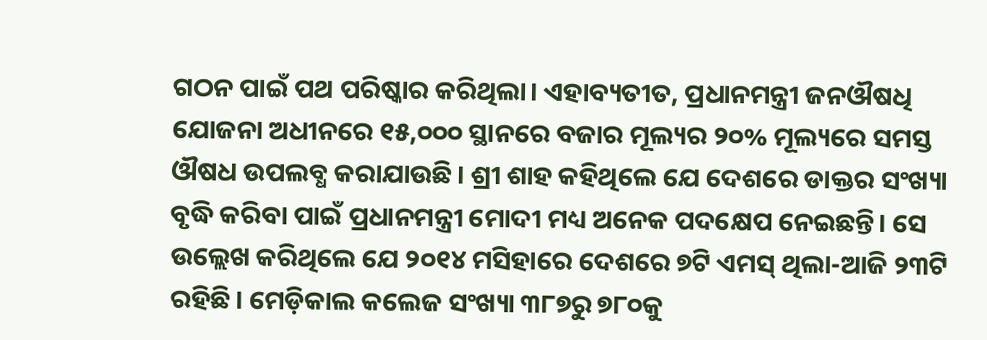ଗଠନ ପାଇଁ ପଥ ପରିଷ୍କାର କରିଥିଲା। ଏହାବ୍ୟତୀତ, ପ୍ରଧାନମନ୍ତ୍ରୀ ଜନଔଷଧି ଯୋଜନା ଅଧୀନରେ ୧୫,୦୦୦ ସ୍ଥାନରେ ବଜାର ମୂଲ୍ୟର ୨୦% ମୂଲ୍ୟରେ ସମସ୍ତ ଔଷଧ ଉପଲବ୍ଧ କରାଯାଉଛି। ଶ୍ରୀ ଶାହ କହିଥିଲେ ଯେ ଦେଶରେ ଡାକ୍ତର ସଂଖ୍ୟା ବୃଦ୍ଧି କରିବା ପାଇଁ ପ୍ରଧାନମନ୍ତ୍ରୀ ମୋଦୀ ମଧ୍ୟ ଅନେକ ପଦକ୍ଷେପ ନେଇଛନ୍ତି। ସେ ଉଲ୍ଲେଖ କରିଥିଲେ ଯେ ୨୦୧୪ ମସିହାରେ ଦେଶରେ ୭ଟି ଏମସ୍ ଥିଲା-ଆଜି ୨୩ଟି ରହିଛି। ମେଡ଼ିକାଲ କଲେଜ ସଂଖ୍ୟା ୩୮୭ରୁ ୭୮୦କୁ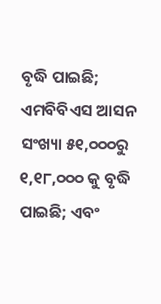ବୃଦ୍ଧି ପାଇଛି; ଏମବିବିଏସ ଆସନ ସଂଖ୍ୟା ୫୧,୦୦୦ରୁ ୧,୧୮,୦୦୦ କୁ ବୃଦ୍ଧି ପାଇଛି; ଏବଂ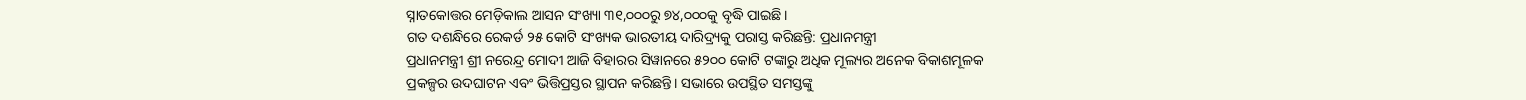ସ୍ନାତକୋତ୍ତର ମେଡ଼ିକାଲ ଆସନ ସଂଖ୍ୟା ୩୧,୦୦୦ରୁ ୭୪,୦୦୦କୁ ବୃଦ୍ଧି ପାଇଛି।
ଗତ ଦଶନ୍ଧିରେ ରେକର୍ଡ ୨୫ କୋଟି ସଂଖ୍ୟକ ଭାରତୀୟ ଦାରିଦ୍ର୍ୟକୁ ପରାସ୍ତ କରିଛନ୍ତି: ପ୍ରଧାନମନ୍ତ୍ରୀ
ପ୍ରଧାନମନ୍ତ୍ରୀ ଶ୍ରୀ ନରେନ୍ଦ୍ର ମୋଦୀ ଆଜି ବିହାରର ସିୱାନରେ ୫୨୦୦ କୋଟି ଟଙ୍କାରୁ ଅଧିକ ମୂଲ୍ୟର ଅନେକ ବିକାଶମୂଳକ ପ୍ରକଳ୍ପର ଉଦଘାଟନ ଏବଂ ଭିତ୍ତିପ୍ରସ୍ତର ସ୍ଥାପନ କରିଛନ୍ତି। ସଭାରେ ଉପସ୍ଥିତ ସମସ୍ତଙ୍କୁ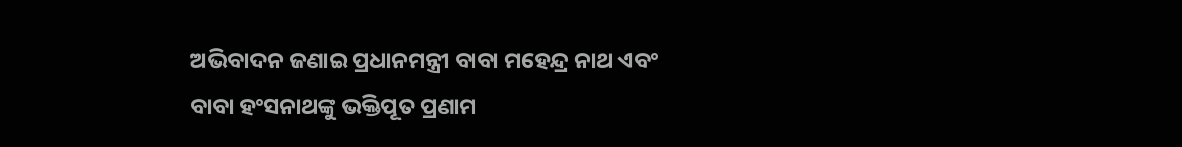ଅଭିବାଦନ ଜଣାଇ ପ୍ରଧାନମନ୍ତ୍ରୀ ବାବା ମହେନ୍ଦ୍ର ନାଥ ଏବଂ ବାବା ହଂସନାଥଙ୍କୁ ଭକ୍ତିପୂତ ପ୍ରଣାମ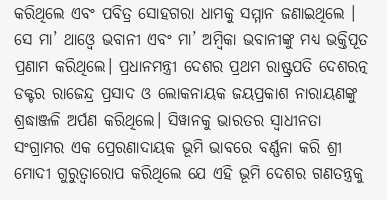କରିଥିଲେ ଏବଂ ପବିତ୍ର ସୋହଗରା ଧାମକୁ ସମ୍ମାନ ଜଣାଇଥିଲେ । ସେ ମା’ ଥାଓ୍ବେ ଭବାନୀ ଏବଂ ମା’ ଅମ୍ବିକା ଭବାନୀଙ୍କୁ ମଧ୍ୟ ଭକ୍ତିପୂତ ପ୍ରଣାମ କରିଥିଲେ। ପ୍ରଧାନମନ୍ତ୍ରୀ ଦେଶର ପ୍ରଥମ ରାଷ୍ଟ୍ରପତି ଦେଶରତ୍ନ ଡକ୍ଟର ରାଜେନ୍ଦ୍ର ପ୍ରସାଦ ଓ ଲୋକନାୟକ ଜୟପ୍ରକାଶ ନାରାୟଣଙ୍କୁ ଶ୍ରଦ୍ଧାଞ୍ଜଳି ଅର୍ପଣ କରିଥିଲେ। ସିୱାନକୁ ଭାରତର ସ୍ୱାଧୀନତା ସଂଗ୍ରାମର ଏକ ପ୍ରେରଣାଦାୟକ ଭୂମି ଭାବରେ ବର୍ଣ୍ଣନା କରି ଶ୍ରୀ ମୋଦୀ ଗୁରୁତ୍ୱାରୋପ କରିଥିଲେ ଯେ ଏହି ଭୂମି ଦେଶର ଗଣତନ୍ତ୍ରକୁ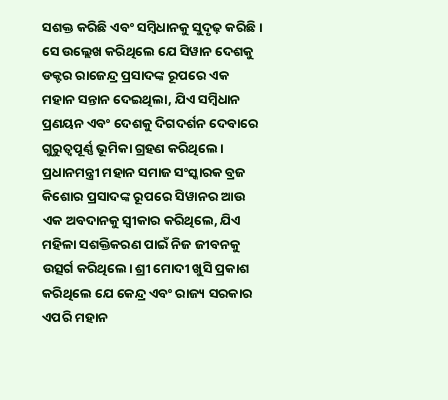ସଶକ୍ତ କରିଛି ଏବଂ ସମ୍ବିଧାନକୁ ସୁଦୃଢ଼ କରିଛି। ସେ ଉଲ୍ଲେଖ କରିଥିଲେ ଯେ ସିୱାନ ଦେଶକୁ ଡକ୍ଟର ରାଜେନ୍ଦ୍ର ପ୍ରସାଦଙ୍କ ରୂପରେ ଏକ ମହାନ ସନ୍ତାନ ଦେଇଥିଲା, ଯିଏ ସମ୍ବିଧାନ ପ୍ରଣୟନ ଏବଂ ଦେଶକୁ ଦିଗଦର୍ଶନ ଦେବାରେ ଗୁରୁତ୍ୱପୂର୍ଣ୍ଣ ଭୂମିକା ଗ୍ରହଣ କରିଥିଲେ। ପ୍ରଧାନମନ୍ତ୍ରୀ ମହାନ ସମାଜ ସଂସ୍କାରକ ବ୍ରଜ କିଶୋର ପ୍ରସାଦଙ୍କ ରୂପରେ ସିୱାନର ଆଉ ଏକ ଅବଦାନକୁ ସ୍ୱୀକାର କରିଥିଲେ, ଯିଏ ମହିଳା ସଶକ୍ତିକରଣ ପାଇଁ ନିଜ ଜୀବନକୁ ଉତ୍ସର୍ଗ କରିଥିଲେ। ଶ୍ରୀ ମୋଦୀ ଖୁସି ପ୍ରକାଶ କରିଥିଲେ ଯେ କେନ୍ଦ୍ର ଏବଂ ରାଜ୍ୟ ସରକାର ଏପରି ମହାନ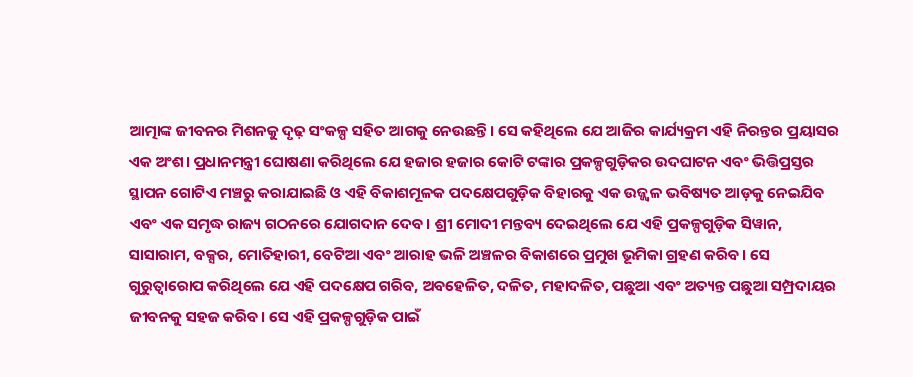ଆତ୍ମାଙ୍କ ଜୀବନର ମିଶନକୁ ଦୃଢ଼ ସଂକଳ୍ପ ସହିତ ଆଗକୁ ନେଉଛନ୍ତି। ସେ କହିଥିଲେ ଯେ ଆଜିର କାର୍ଯ୍ୟକ୍ରମ ଏହି ନିରନ୍ତର ପ୍ରୟାସର ଏକ ଅଂଶ। ପ୍ରଧାନମନ୍ତ୍ରୀ ଘୋଷଣା କରିଥିଲେ ଯେ ହଜାର ହଜାର କୋଟି ଟଙ୍କାର ପ୍ରକଳ୍ପଗୁଡ଼ିକର ଉଦଘାଟନ ଏବଂ ଭିତ୍ତିପ୍ରସ୍ତର ସ୍ଥାପନ ଗୋଟିଏ ମଞ୍ଚରୁ କରାଯାଇଛି ଓ ଏହି ବିକାଶମୂଳକ ପଦକ୍ଷେପଗୁଡ଼ିକ ବିହାରକୁ ଏକ ଉଜ୍ଜ୍ୱଳ ଭବିଷ୍ୟତ ଆଡ଼କୁ ନେଇଯିବ ଏବଂ ଏକ ସମୃଦ୍ଧ ରାଜ୍ୟ ଗଠନରେ ଯୋଗଦାନ ଦେବ। ଶ୍ରୀ ମୋଦୀ ମନ୍ତବ୍ୟ ଦେଇଥିଲେ ଯେ ଏହି ପ୍ରକଳ୍ପଗୁଡ଼ିକ ସିୱାନ, ସାସାରାମ, ବକ୍ସର, ମୋତିହାରୀ, ବେଟିଆ ଏବଂ ଆରାହ ଭଳି ଅଞ୍ଚଳର ବିକାଶରେ ପ୍ରମୁଖ ଭୂମିକା ଗ୍ରହଣ କରିବ। ସେ ଗୁରୁତ୍ୱାରୋପ କରିଥିଲେ ଯେ ଏହି ପଦକ୍ଷେପ ଗରିବ, ଅବହେଳିତ, ଦଳିତ, ମହାଦଳିତ, ପଛୁଆ ଏବଂ ଅତ୍ୟନ୍ତ ପଛୁଆ ସମ୍ପ୍ରଦାୟର ଜୀବନକୁ ସହଜ କରିବ। ସେ ଏହି ପ୍ରକଳ୍ପଗୁଡ଼ିକ ପାଇଁ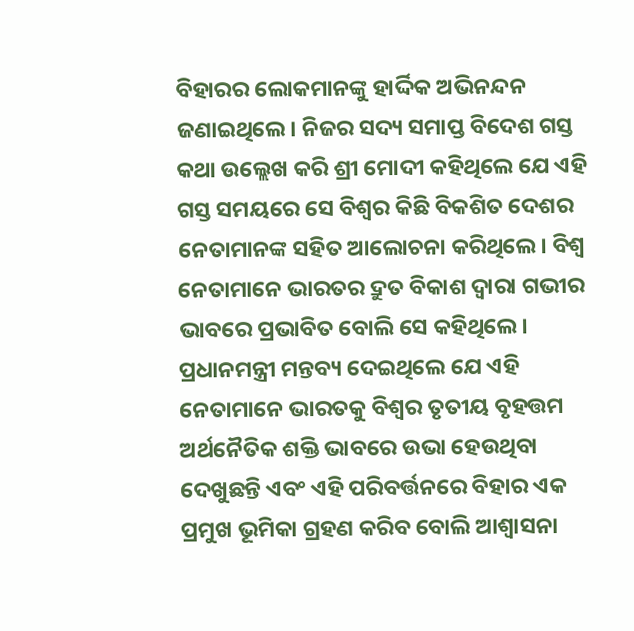ବିହାରର ଲୋକମାନଙ୍କୁ ହାର୍ଦ୍ଦିକ ଅଭିନନ୍ଦନ ଜଣାଇଥିଲେ। ନିଜର ସଦ୍ୟ ସମାପ୍ତ ବିଦେଶ ଗସ୍ତ କଥା ଉଲ୍ଲେଖ କରି ଶ୍ରୀ ମୋଦୀ କହିଥିଲେ ଯେ ଏହି ଗସ୍ତ ସମୟରେ ସେ ବିଶ୍ୱର କିଛି ବିକଶିତ ଦେଶର ନେତାମାନଙ୍କ ସହିତ ଆଲୋଚନା କରିଥିଲେ। ବିଶ୍ୱ ନେତାମାନେ ଭାରତର ଦ୍ରୁତ ବିକାଶ ଦ୍ୱାରା ଗଭୀର ଭାବରେ ପ୍ରଭାବିତ ବୋଲି ସେ କହିଥିଲେ। ପ୍ରଧାନମନ୍ତ୍ରୀ ମନ୍ତବ୍ୟ ଦେଇଥିଲେ ଯେ ଏହି ନେତାମାନେ ଭାରତକୁ ବିଶ୍ୱର ତୃତୀୟ ବୃହତ୍ତମ ଅର୍ଥନୈତିକ ଶକ୍ତି ଭାବରେ ଉଭା ହେଉଥିବା ଦେଖୁଛନ୍ତି ଏବଂ ଏହି ପରିବର୍ତ୍ତନରେ ବିହାର ଏକ ପ୍ରମୁଖ ଭୂମିକା ଗ୍ରହଣ କରିବ ବୋଲି ଆଶ୍ୱାସନା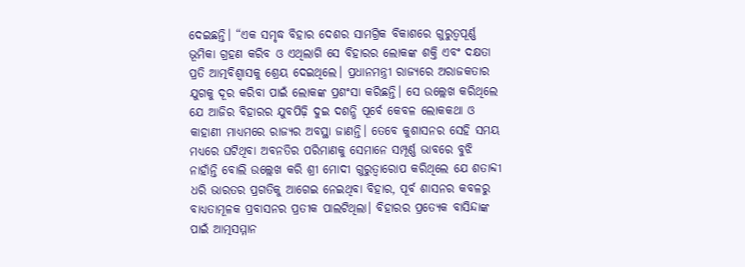ଦେଇଛନ୍ତି। “ଏକ ସମୃଦ୍ଧ ବିହାର ଦେଶର ସାମଗ୍ରିକ ବିକାଶରେ ଗୁରୁତ୍ୱପୂର୍ଣ୍ଣ ଭୂମିକା ଗ୍ରହଣ କରିବ ଓ ଏଥିଲାଗି ସେ ବିହାରର ଲୋକଙ୍କ ଶକ୍ତି ଏବଂ ଦକ୍ଷତା ପ୍ରତି ଆତ୍ମବିଶ୍ୱାସକୁ ଶ୍ରେୟ ଦେଇଥିଲେ। ପ୍ରଧାନମନ୍ତ୍ରୀ ରାଜ୍ୟରେ ଅରାଜକତାର ଯୁଗକୁ ଦୂର କରିବା ପାଇଁ ଲୋକଙ୍କ ପ୍ରଶଂସା କରିଛନ୍ତି। ସେ ଉଲ୍ଲେଖ କରିଥିଲେ ଯେ ଆଜିର ବିହାରର ଯୁବପିଢ଼ି ଦୁଇ ଦଶନ୍ଧି ପୂର୍ବେ କେବଳ ଲୋକକଥା ଓ କାହାଣୀ ମାଧ୍ୟମରେ ରାଜ୍ୟର ଅବସ୍ଥା ଜାଣନ୍ତି। ତେବେ କୁଶାସନର ସେହି ସମୟ ମଧ୍ୟରେ ଘଟିଥିବା ଅବନତିର ପରିମାଣକୁ ସେମାନେ ସମ୍ପୂର୍ଣ୍ଣ ଭାବରେ ବୁଝି ନାହାଁନ୍ତି ବୋଲି ଉଲ୍ଲେଖ କରି ଶ୍ରୀ ମୋଦୀ ଗୁରୁତ୍ୱାରୋପ କରିଥିଲେ ଯେ ଶତାବ୍ଦୀ ଧରି ଭାରତର ପ୍ରଗତିକୁ ଆଗେଇ ନେଇଥିବା ବିହାର, ପୂର୍ବ ଶାସନର କବଳରୁ ବାଧ୍ୟତାମୂଳକ ପ୍ରବାସନର ପ୍ରତୀକ ପାଲଟିଥିଲା। ବିହାରର ପ୍ରତ୍ୟେକ ବାସିନ୍ଦାଙ୍କ ପାଇଁ ଆତ୍ମସମ୍ମାନ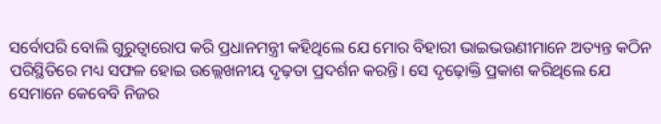ସର୍ବୋପରି ବୋଲି ଗୁରୁତ୍ୱାରୋପ କରି ପ୍ରଧାନମନ୍ତ୍ରୀ କହିଥିଲେ ଯେ ମୋର ବିହାରୀ ଭାଇଭଉଣୀମାନେ ଅତ୍ୟନ୍ତ କଠିନ ପରିସ୍ଥିତିରେ ମଧ୍ୟ ସଫଳ ହୋଇ ଉଲ୍ଲେଖନୀୟ ଦୃଢ଼ତା ପ୍ରଦର୍ଶନ କରନ୍ତି। ସେ ଦୃଢ଼ୋକ୍ତି ପ୍ରକାଶ କରିଥିଲେ ଯେ ସେମାନେ କେବେବି ନିଜର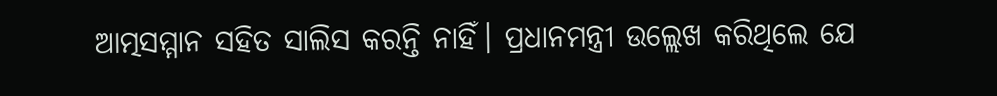ଆତ୍ମସମ୍ମାନ ସହିତ ସାଲିସ କରନ୍ତି ନାହିଁ। ପ୍ରଧାନମନ୍ତ୍ରୀ ଉଲ୍ଲେଖ କରିଥିଲେ ଯେ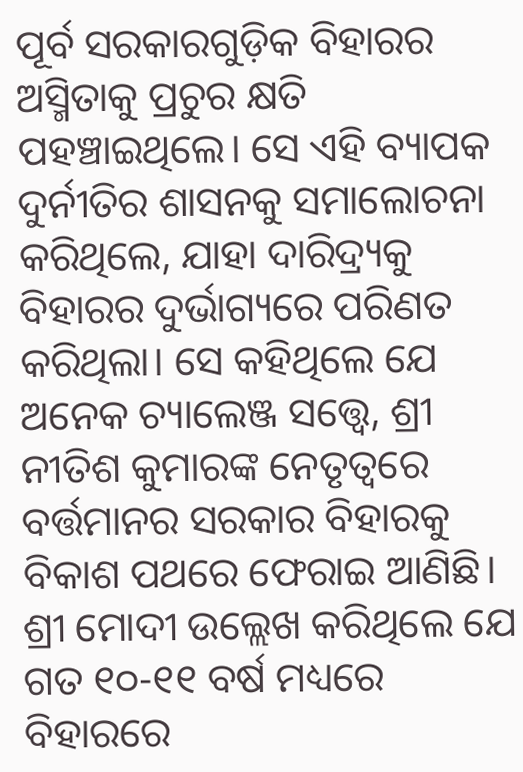ପୂର୍ବ ସରକାରଗୁଡ଼ିକ ବିହାରର ଅସ୍ମିତାକୁ ପ୍ରଚୁର କ୍ଷତି ପହଞ୍ଚାଇଥିଲେ। ସେ ଏହି ବ୍ୟାପକ ଦୁର୍ନୀତିର ଶାସନକୁ ସମାଲୋଚନା କରିଥିଲେ, ଯାହା ଦାରିଦ୍ର୍ୟକୁ ବିହାରର ଦୁର୍ଭାଗ୍ୟରେ ପରିଣତ କରିଥିଲା। ସେ କହିଥିଲେ ଯେ ଅନେକ ଚ୍ୟାଲେଞ୍ଜ ସତ୍ତ୍ୱେ, ଶ୍ରୀ ନୀତିଶ କୁମାରଙ୍କ ନେତୃତ୍ୱରେ ବର୍ତ୍ତମାନର ସରକାର ବିହାରକୁ ବିକାଶ ପଥରେ ଫେରାଇ ଆଣିଛି। ଶ୍ରୀ ମୋଦୀ ଉଲ୍ଲେଖ କରିଥିଲେ ଯେ ଗତ ୧୦-୧୧ ବର୍ଷ ମଧ୍ୟରେ ବିହାରରେ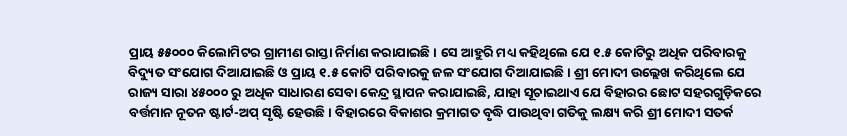ପ୍ରାୟ ୫୫୦୦୦ କିଲୋମିଟର ଗ୍ରାମୀଣ ରାସ୍ତା ନିର୍ମାଣ କରାଯାଇଛି। ସେ ଆହୁରି ମଧ୍ୟ କହିଥିଲେ ଯେ ୧.୫ କୋଟିରୁ ଅଧିକ ପରିବାରକୁ ବିଦ୍ୟୁତ ସଂଯୋଗ ଦିଆଯାଇଛି ଓ ପ୍ରାୟ ୧.୫ କୋଟି ପରିବାରକୁ ଜଳ ସଂଯୋଗ ଦିଆଯାଇଛି। ଶ୍ରୀ ମୋଦୀ ଉଲ୍ଲେଖ କରିଥିଲେ ଯେ ରାଜ୍ୟ ସାରା ୪୫୦୦୦ ରୁ ଅଧିକ ସାଧାରଣ ସେବା କେନ୍ଦ୍ର ସ୍ଥାପନ କରାଯାଇଛି, ଯାହା ସୂଚାଇଥାଏ ଯେ ବିହାରର ଛୋଟ ସହରଗୁଡ଼ିକରେ ବର୍ତ୍ତମାନ ନୂତନ ଷ୍ଟାର୍ଟ-ଅପ୍ ସୃଷ୍ଟି ହେଉଛି। ବିହାରରେ ବିକାଶର କ୍ରମାଗତ ବୃଦ୍ଧି ପାଉଥିବା ଗତିକୁ ଲକ୍ଷ୍ୟ କରି ଶ୍ରୀ ମୋଦୀ ସତର୍କ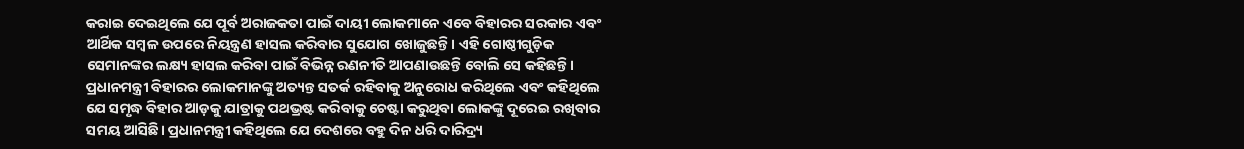କରାଇ ଦେଇଥିଲେ ଯେ ପୂର୍ବ ଅରାଜକତା ପାଇଁ ଦାୟୀ ଲୋକମାନେ ଏବେ ବିହାରର ସରକାର ଏବଂ ଆର୍ଥିକ ସମ୍ବଳ ଉପରେ ନିୟନ୍ତ୍ରଣ ହାସଲ କରିବାର ସୁଯୋଗ ଖୋଜୁଛନ୍ତି। ଏହି ଗୋଷ୍ଠୀଗୁଡ଼ିକ ସେମାନଙ୍କର ଲକ୍ଷ୍ୟ ହାସଲ କରିବା ପାଇଁ ବିଭିନ୍ନ ରଣନୀତି ଆପଣାଉଛନ୍ତି ବୋଲି ସେ କହିଛନ୍ତି। ପ୍ରଧାନମନ୍ତ୍ରୀ ବିହାରର ଲୋକମାନଙ୍କୁ ଅତ୍ୟନ୍ତ ସତର୍କ ରହିବାକୁ ଅନୁରୋଧ କରିଥିଲେ ଏବଂ କହିଥିଲେ ଯେ ସମୃଦ୍ଧ ବିହାର ଆଡ଼କୁ ଯାତ୍ରାକୁ ପଥଭ୍ରଷ୍ଟ କରିବାକୁ ଚେଷ୍ଟା କରୁଥିବା ଲୋକଙ୍କୁ ଦୂରେଇ ରଖିବାର ସମୟ ଆସିଛି। ପ୍ରଧାନମନ୍ତ୍ରୀ କହିଥିଲେ ଯେ ଦେଶରେ ବହୁ ଦିନ ଧରି ଦାରିଦ୍ର୍ୟ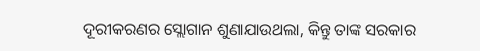ଦୂରୀକରଣର ସ୍ଲୋଗାନ ଶୁଣାଯାଉଥଲା, କିନ୍ତୁ ତାଙ୍କ ସରକାର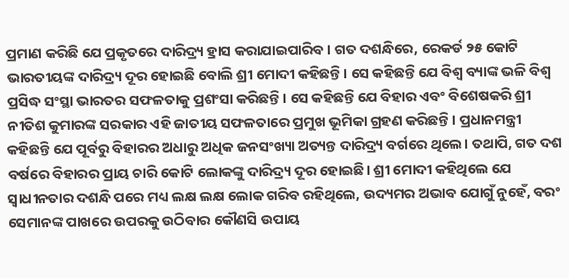ପ୍ରମାଣ କରିଛି ଯେ ପ୍ରକୃତରେ ଦାରିଦ୍ର୍ୟ ହ୍ରାସ କରାଯାଇପାରିବ। ଗତ ଦଶନ୍ଧିରେ, ରେକର୍ଡ ୨୫ କୋଟି ଭାରତୀୟଙ୍କ ଦାରିଦ୍ର୍ୟ ଦୂର ହୋଇଛି ବୋଲି ଶ୍ରୀ ମୋଦୀ କହିଛନ୍ତି। ସେ କହିଛନ୍ତି ଯେ ବିଶ୍ୱ ବ୍ୟାଙ୍କ ଭଳି ବିଶ୍ୱ ପ୍ରସିଦ୍ଧ ସଂସ୍ଥା ଭାରତର ସଫଳତାକୁ ପ୍ରଶଂସା କରିଛନ୍ତି। ସେ କହିଛନ୍ତି ଯେ ବିହାର ଏବଂ ବିଶେଷକରି ଶ୍ରୀ ନୀତିଶ କୁମାରଙ୍କ ସରକାର ଏହି ଜାତୀୟ ସଫଳତାରେ ପ୍ରମୁଖ ଭୂମିକା ଗ୍ରହଣ କରିଛନ୍ତି। ପ୍ରଧାନମନ୍ତ୍ରୀ କହିଛନ୍ତି ଯେ ପୂର୍ବରୁ ବିହାରର ଅଧାରୁ ଅଧିକ ଜନସଂଖ୍ୟା ଅତ୍ୟନ୍ତ ଦାରିଦ୍ର୍ୟ ବର୍ଗରେ ଥିଲେ। ତଥାପି, ଗତ ଦଶ ବର୍ଷରେ ବିହାରର ପ୍ରାୟ ଚାରି କୋଟି ଲୋକଙ୍କୁ ଦାରିଦ୍ର୍ୟ ଦୂର ହୋଇଛି। ଶ୍ରୀ ମୋଦୀ କହିଥିଲେ ଯେ ସ୍ୱାଧୀନତାର ଦଶନ୍ଧି ପରେ ମଧ୍ୟ ଲକ୍ଷ ଲକ୍ଷ ଲୋକ ଗରିବ ରହିଥିଲେ, ଉଦ୍ୟମର ଅଭାବ ଯୋଗୁଁ ନୁହେଁ, ବରଂ ସେମାନଙ୍କ ପାଖରେ ଉପରକୁ ଉଠିବାର କୌଣସି ଉପାୟ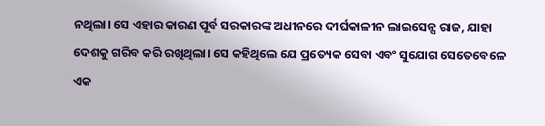ନଥିଲା। ସେ ଏହାର କାରଣ ପୂର୍ବ ସରକାରଙ୍କ ଅଧୀନରେ ଦୀର୍ଘକାଳୀନ ଲାଇସେନ୍ସ ରାଜ, ଯାହା ଦେଶକୁ ଗରିବ କରି ରଖିଥିଲା। ସେ କହିଥିଲେ ଯେ ପ୍ରତ୍ୟେକ ସେବା ଏବଂ ସୁଯୋଗ ସେତେବେଳେ ଏକ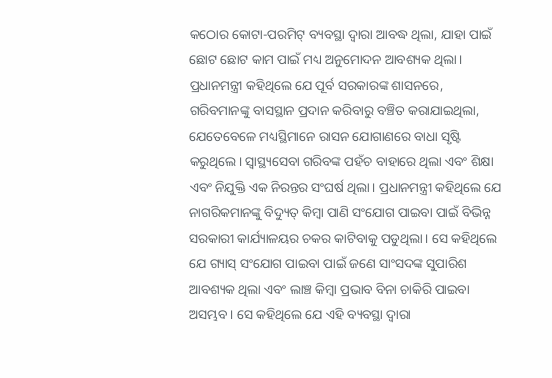କଠୋର କୋଟା-ପରମିଟ୍ ବ୍ୟବସ୍ଥା ଦ୍ୱାରା ଆବଦ୍ଧ ଥିଲା, ଯାହା ପାଇଁ ଛୋଟ ଛୋଟ କାମ ପାଇଁ ମଧ୍ୟ ଅନୁମୋଦନ ଆବଶ୍ୟକ ଥିଲା। ପ୍ରଧାନମନ୍ତ୍ରୀ କହିଥିଲେ ଯେ ପୂର୍ବ ସରକାରଙ୍କ ଶାସନରେ, ଗରିବମାନଙ୍କୁ ବାସସ୍ଥାନ ପ୍ରଦାନ କରିବାରୁ ବଞ୍ଚିତ କରାଯାଇଥିଲା, ଯେତେବେଳେ ମଧ୍ୟସ୍ଥିମାନେ ରାସନ ଯୋଗାଣରେ ବାଧା ସୃଷ୍ଟି କରୁଥିଲେ। ସ୍ୱାସ୍ଥ୍ୟସେବା ଗରିବଙ୍କ ପହଁଚ ବାହାରେ ଥିଲା ଏବଂ ଶିକ୍ଷା ଏବଂ ନିଯୁକ୍ତି ଏକ ନିରନ୍ତର ସଂଘର୍ଷ ଥିଲା। ପ୍ରଧାନମନ୍ତ୍ରୀ କହିଥିଲେ ଯେ ନାଗରିକମାନଙ୍କୁ ବିଦ୍ୟୁତ୍ କିମ୍ବା ପାଣି ସଂଯୋଗ ପାଇବା ପାଇଁ ବିଭିନ୍ନ ସରକାରୀ କାର୍ଯ୍ୟାଳୟର ଚକର କାଟିବାକୁ ପଡୁଥିଲା। ସେ କହିଥିଲେ ଯେ ଗ୍ୟାସ୍ ସଂଯୋଗ ପାଇବା ପାଇଁ ଜଣେ ସାଂସଦଙ୍କ ସୁପାରିଶ ଆବଶ୍ୟକ ଥିଲା ଏବଂ ଲାଞ୍ଚ କିମ୍ବା ପ୍ରଭାବ ବିନା ଚାକିରି ପାଇବା ଅସମ୍ଭବ। ସେ କହିଥିଲେ ଯେ ଏହି ବ୍ୟବସ୍ଥା ଦ୍ୱାରା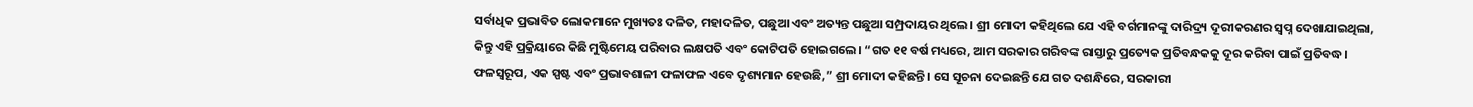ସର୍ବାଧିକ ପ୍ରଭାବିତ ଲୋକମାନେ ମୁଖ୍ୟତଃ ଦଳିତ, ମହାଦଳିତ, ପଛୁଆ ଏବଂ ଅତ୍ୟନ୍ତ ପଛୁଆ ସମ୍ପ୍ରଦାୟର ଥିଲେ। ଶ୍ରୀ ମୋଦୀ କହିଥିଲେ ଯେ ଏହି ବର୍ଗମାନଙ୍କୁ ଦାରିଦ୍ର୍ୟ ଦୂରୀକରଣର ସ୍ୱପ୍ନ ଦେଖାଯାଇଥିଲା, କିନ୍ତୁ ଏହି ପ୍ରକ୍ରିୟାରେ କିଛି ମୁଷ୍ଟିମେୟ ପରିବାର ଲକ୍ଷପତି ଏବଂ କୋଟିପତି ହୋଇଗଲେ। “ଗତ ୧୧ ବର୍ଷ ମଧ୍ୟରେ, ଆମ ସରକାର ଗରିବଙ୍କ ରାସ୍ତାରୁ ପ୍ରତ୍ୟେକ ପ୍ରତିବନ୍ଧକକୁ ଦୂର କରିବା ପାଇଁ ପ୍ରତିବଦ୍ଧ। ଫଳସ୍ୱରୂପ, ଏକ ସ୍ପଷ୍ଟ ଏବଂ ପ୍ରଭାବଶାଳୀ ଫଳାଫଳ ଏବେ ଦୃଶ୍ୟମାନ ହେଉଛି,” ଶ୍ରୀ ମୋଦୀ କହିଛନ୍ତି। ସେ ସୂଚନା ଦେଇଛନ୍ତି ଯେ ଗତ ଦଶନ୍ଧିରେ, ସରକାରୀ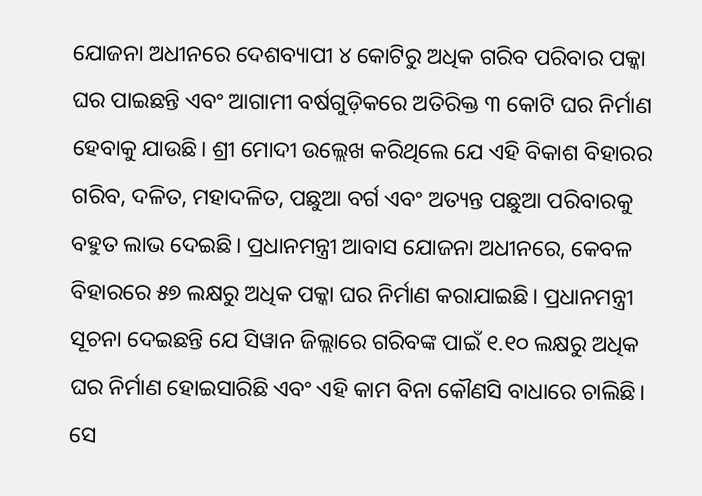ଯୋଜନା ଅଧୀନରେ ଦେଶବ୍ୟାପୀ ୪ କୋଟିରୁ ଅଧିକ ଗରିବ ପରିବାର ପକ୍କା ଘର ପାଇଛନ୍ତି ଏବଂ ଆଗାମୀ ବର୍ଷଗୁଡ଼ିକରେ ଅତିରିକ୍ତ ୩ କୋଟି ଘର ନିର୍ମାଣ ହେବାକୁ ଯାଉଛି। ଶ୍ରୀ ମୋଦୀ ଉଲ୍ଲେଖ କରିଥିଲେ ଯେ ଏହି ବିକାଶ ବିହାରର ଗରିବ, ଦଳିତ, ମହାଦଳିତ, ପଛୁଆ ବର୍ଗ ଏବଂ ଅତ୍ୟନ୍ତ ପଛୁଆ ପରିବାରକୁ ବହୁତ ଲାଭ ଦେଇଛି। ପ୍ରଧାନମନ୍ତ୍ରୀ ଆବାସ ଯୋଜନା ଅଧୀନରେ, କେବଳ ବିହାରରେ ୫୭ ଲକ୍ଷରୁ ଅଧିକ ପକ୍କା ଘର ନିର୍ମାଣ କରାଯାଇଛି। ପ୍ରଧାନମନ୍ତ୍ରୀ ସୂଚନା ଦେଇଛନ୍ତି ଯେ ସିୱାନ ଜିଲ୍ଲାରେ ଗରିବଙ୍କ ପାଇଁ ୧.୧୦ ଲକ୍ଷରୁ ଅଧିକ ଘର ନିର୍ମାଣ ହୋଇସାରିଛି ଏବଂ ଏହି କାମ ବିନା କୌଣସି ବାଧାରେ ଚାଲିଛି। ସେ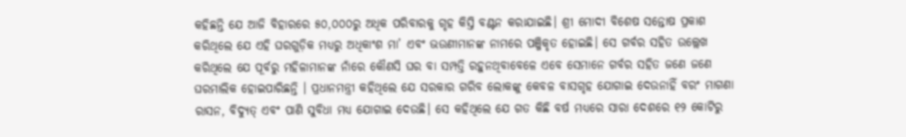କହିଛନ୍ତି ଯେ ଆଜି ବିହାରରେ ୫୦,୦୦୦ରୁ ଅଧିକ ପରିବାରକୁ ଗୃହ କିସ୍ତି ବଣ୍ଟନ କରାଯାଇଛି। ଶ୍ରୀ ମୋଦୀ ବିଶେଷ ସନ୍ତୋଷ ପ୍ରକାଶ କରିଥିଲେ ଯେ ଏହି ଘରଗୁଡ଼ିକ ମଧ୍ୟରୁ ଅଧିକାଂଶ ମା’ ଏବଂ ଭଉଣୀମାନଙ୍କ ନାମରେ ପଞ୍ଜିକୃତ ହୋଇଛି। ସେ ଗର୍ବର ସହିତ ଉଲ୍ଲେଖ କରିଥିଲେ ଯେ ପୂର୍ବରୁ ମହିଳାମାନଙ୍କ ନାଁରେ କୌଣସି ଘର ବା ସମ୍ପତ୍ତି ରହୁନଥିବାବେଳେ ଏବେ ସେମାନେ ଗର୍ବର ସହିତ ଜଣେ ଜଣେ ଘରମାଲିକ ହୋଇପାରିଛନ୍ତି । ପ୍ରଧାନମନ୍ତ୍ରୀ କହିଥିଲେ ଯେ ସରକାର ଗରିବ ଲୋକଙ୍କୁ କେବଳ ବାସଗୃହ ଯୋଗାଇ ଦେଉନାହିଁ ବରଂ ମାଗଣା ରାସନ, ବିଦ୍ୟୁତ୍ ଏବଂ ପାଣି ସୁବିଧା ମଧ୍ୟ ଯୋଗାଇ ଦେଉଛି। ସେ କହିଥିଲେ ଯେ ଗତ କିଛି ବର୍ଷ ମଧ୍ୟରେ ସାରା ଦେଶରେ ୧୨ କୋଟିରୁ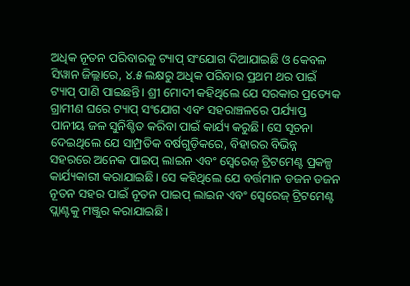ଅଧିକ ନୂତନ ପରିବାରକୁ ଟ୍ୟାପ୍ ସଂଯୋଗ ଦିଆଯାଇଛି ଓ କେବଳ ସିୱାନ ଜିଲ୍ଲାରେ, ୪.୫ ଲକ୍ଷରୁ ଅଧିକ ପରିବାର ପ୍ରଥମ ଥର ପାଇଁ ଟ୍ୟାପ୍ ପାଣି ପାଇଛନ୍ତି। ଶ୍ରୀ ମୋଦୀ କହିଥିଲେ ଯେ ସରକାର ପ୍ରତ୍ୟେକ ଗ୍ରାମୀଣ ଘରେ ଟ୍ୟାପ୍ ସଂଯୋଗ ଏବଂ ସହରାଞ୍ଚଳରେ ପର୍ଯ୍ୟାପ୍ତ ପାନୀୟ ଜଳ ସୁନିଶ୍ଚିତ କରିବା ପାଇଁ କାର୍ଯ୍ୟ କରୁଛି। ସେ ସୂଚନା ଦେଇଥିଲେ ଯେ ସାମ୍ପ୍ରତିକ ବର୍ଷଗୁଡ଼ିକରେ, ବିହାରର ବିଭିନ୍ନ ସହରରେ ଅନେକ ପାଇପ୍ ଲାଇନ ଏବଂ ସ୍ୱେରେଜ୍ ଟ୍ରିଟମେଣ୍ଟ ପ୍ରକଳ୍ପ କାର୍ଯ୍ୟକାରୀ କରାଯାଇଛି। ସେ କହିଥିଲେ ଯେ ବର୍ତ୍ତମାନ ଡଜନ ଡଜନ ନୂତନ ସହର ପାଇଁ ନୂତନ ପାଇପ୍ ଲାଇନ ଏବଂ ସ୍ୱେରେଜ୍ ଟ୍ରିଟମେଣ୍ଟ ପ୍ଲାଣ୍ଟକୁ ମଞ୍ଜୁର କରାଯାଇଛି।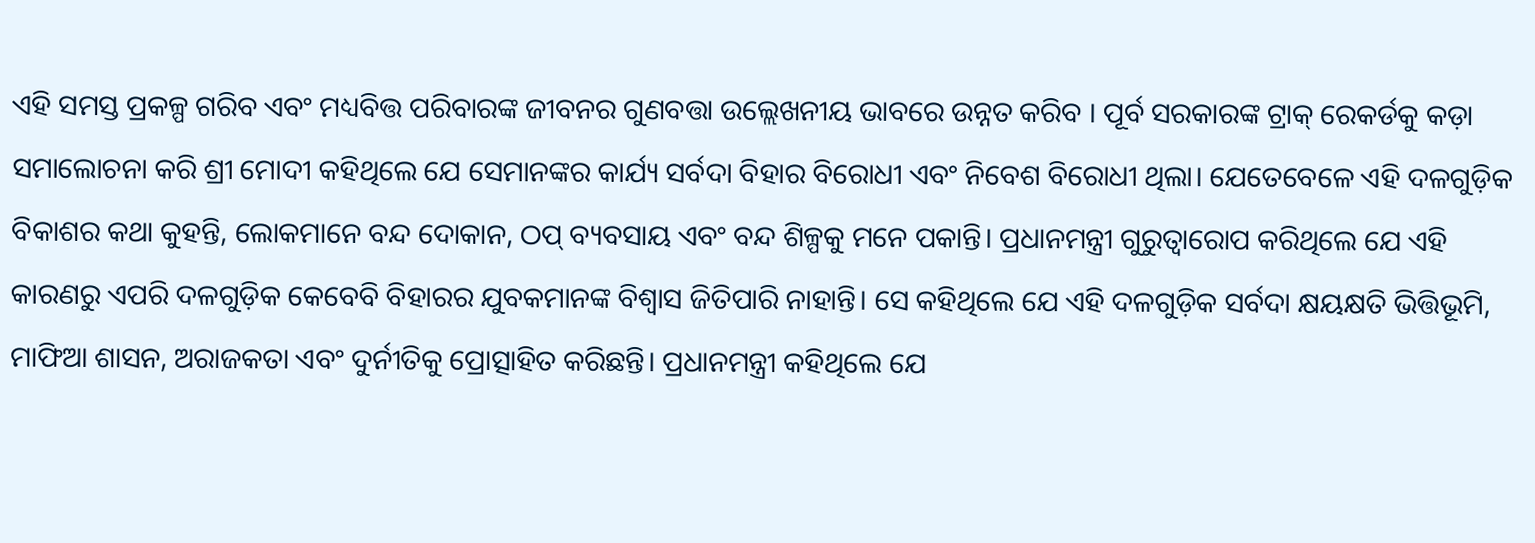ଏହି ସମସ୍ତ ପ୍ରକଳ୍ପ ଗରିବ ଏବଂ ମଧ୍ୟବିତ୍ତ ପରିବାରଙ୍କ ଜୀବନର ଗୁଣବତ୍ତା ଉଲ୍ଲେଖନୀୟ ଭାବରେ ଉନ୍ନତ କରିବ । ପୂର୍ବ ସରକାରଙ୍କ ଟ୍ରାକ୍ ରେକର୍ଡକୁ କଡ଼ା ସମାଲୋଚନା କରି ଶ୍ରୀ ମୋଦୀ କହିଥିଲେ ଯେ ସେମାନଙ୍କର କାର୍ଯ୍ୟ ସର୍ବଦା ବିହାର ବିରୋଧୀ ଏବଂ ନିବେଶ ବିରୋଧୀ ଥିଲା। ଯେତେବେଳେ ଏହି ଦଳଗୁଡ଼ିକ ବିକାଶର କଥା କୁହନ୍ତି, ଲୋକମାନେ ବନ୍ଦ ଦୋକାନ, ଠପ୍ ବ୍ୟବସାୟ ଏବଂ ବନ୍ଦ ଶିଳ୍ପକୁ ମନେ ପକାନ୍ତି। ପ୍ରଧାନମନ୍ତ୍ରୀ ଗୁରୁତ୍ୱାରୋପ କରିଥିଲେ ଯେ ଏହି କାରଣରୁ ଏପରି ଦଳଗୁଡ଼ିକ କେବେବି ବିହାରର ଯୁବକମାନଙ୍କ ବିଶ୍ୱାସ ଜିତିପାରି ନାହାନ୍ତି। ସେ କହିଥିଲେ ଯେ ଏହି ଦଳଗୁଡ଼ିକ ସର୍ବଦା କ୍ଷୟକ୍ଷତି ଭିତ୍ତିଭୂମି, ମାଫିଆ ଶାସନ, ଅରାଜକତା ଏବଂ ଦୁର୍ନୀତିକୁ ପ୍ରୋତ୍ସାହିତ କରିଛନ୍ତି। ପ୍ରଧାନମନ୍ତ୍ରୀ କହିଥିଲେ ଯେ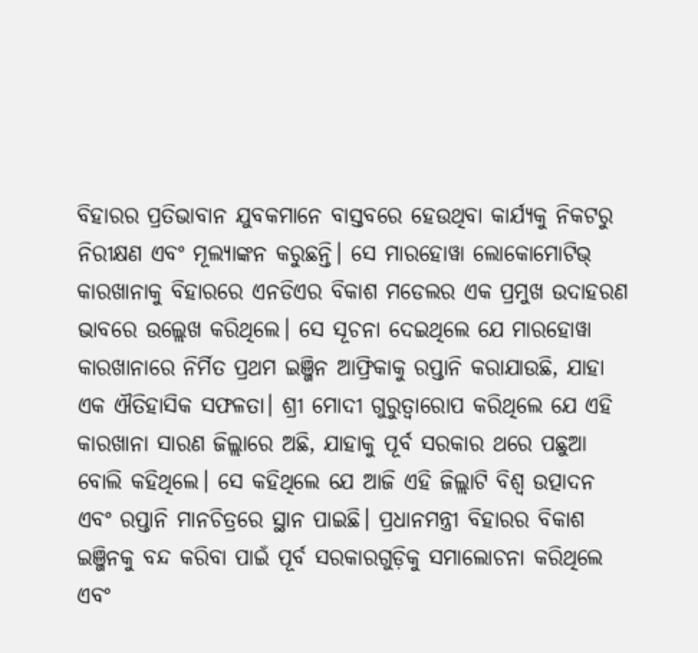ବିହାରର ପ୍ରତିଭାବାନ ଯୁବକମାନେ ବାସ୍ତବରେ ହେଉଥିବା କାର୍ଯ୍ୟକୁ ନିକଟରୁ ନିରୀକ୍ଷଣ ଏବଂ ମୂଲ୍ୟାଙ୍କନ କରୁଛନ୍ତି। ସେ ମାରହୋୱା ଲୋକୋମୋଟିଭ୍ କାରଖାନାକୁ ବିହାରରେ ଏନଡିଏର ବିକାଶ ମଡେଲର ଏକ ପ୍ରମୁଖ ଉଦାହରଣ ଭାବରେ ଉଲ୍ଲେଖ କରିଥିଲେ। ସେ ସୂଚନା ଦେଇଥିଲେ ଯେ ମାରହୋୱା କାରଖାନାରେ ନିର୍ମିତ ପ୍ରଥମ ଇଞ୍ଜିନ ଆଫ୍ରିକାକୁ ରପ୍ତାନି କରାଯାଉଛି, ଯାହା ଏକ ଐତିହାସିକ ସଫଳତା। ଶ୍ରୀ ମୋଦୀ ଗୁରୁତ୍ୱାରୋପ କରିଥିଲେ ଯେ ଏହି କାରଖାନା ସାରଣ ଜିଲ୍ଲାରେ ଅଛି, ଯାହାକୁ ପୂର୍ବ ସରକାର ଥରେ ପଛୁଆ ବୋଲି କହିଥିଲେ। ସେ କହିଥିଲେ ଯେ ଆଜି ଏହି ଜିଲ୍ଲାଟି ବିଶ୍ୱ ଉତ୍ପାଦନ ଏବଂ ରପ୍ତାନି ମାନଚିତ୍ରରେ ସ୍ଥାନ ପାଇଛି। ପ୍ରଧାନମନ୍ତ୍ରୀ ବିହାରର ବିକାଶ ଇଞ୍ଜିନକୁ ବନ୍ଦ କରିବା ପାଇଁ ପୂର୍ବ ସରକାରଗୁଡ଼ିକୁ ସମାଲୋଚନା କରିଥିଲେ ଏବଂ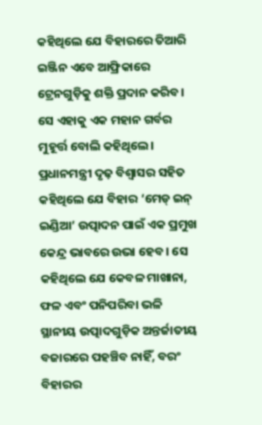କହିଥିଲେ ଯେ ବିହାରରେ ତିଆରି ଇଞ୍ଜିନ ଏବେ ଆଫ୍ରିକାରେ ଟ୍ରେନଗୁଡ଼ିକୁ ଶକ୍ତି ପ୍ରଦାନ କରିବ। ସେ ଏହାକୁ ଏକ ମହାନ ଗର୍ବର ମୁହୂର୍ତ୍ତ ବୋଲି କହିଥିଲେ। ପ୍ରଧାନମନ୍ତ୍ରୀ ଦୃଢ଼ ବିଶ୍ୱାସର ସହିତ କହିଥିଲେ ଯେ ବିହାର ‘ମେଡ୍ ଇନ୍ ଇଣ୍ଡିଆ’ ଉତ୍ପାଦନ ପାଇଁ ଏକ ପ୍ରମୁଖ କେନ୍ଦ୍ର ଭାବରେ ଉଭା ହେବ। ସେ କହିଥିଲେ ଯେ କେବଳ ମାଖାନା, ଫଳ ଏବଂ ପନିପରିବା ଭଳି ସ୍ଥାନୀୟ ଉତ୍ପାଦଗୁଡ଼ିକ ଅନ୍ତର୍ଜାତୀୟ ବଜାରରେ ପହଞ୍ଚିବ ନାହିଁ, ବରଂ ବିହାରର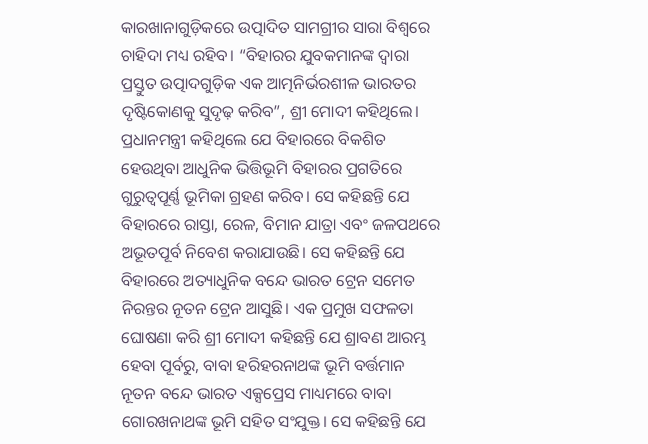କାରଖାନାଗୁଡ଼ିକରେ ଉତ୍ପାଦିତ ସାମଗ୍ରୀର ସାରା ବିଶ୍ୱରେ ଚାହିଦା ମଧ୍ୟ ରହିବ। “ବିହାରର ଯୁବକମାନଙ୍କ ଦ୍ୱାରା ପ୍ରସ୍ତୁତ ଉତ୍ପାଦଗୁଡ଼ିକ ଏକ ଆତ୍ମନିର୍ଭରଶୀଳ ଭାରତର ଦୃଷ୍ଟିକୋଣକୁ ସୁଦୃଢ଼ କରିବ”, ଶ୍ରୀ ମୋଦୀ କହିଥିଲେ। ପ୍ରଧାନମନ୍ତ୍ରୀ କହିଥିଲେ ଯେ ବିହାରରେ ବିକଶିତ ହେଉଥିବା ଆଧୁନିକ ଭିତ୍ତିଭୂମି ବିହାରର ପ୍ରଗତିରେ ଗୁରୁତ୍ୱପୂର୍ଣ୍ଣ ଭୂମିକା ଗ୍ରହଣ କରିବ। ସେ କହିଛନ୍ତି ଯେ ବିହାରରେ ରାସ୍ତା, ରେଳ, ବିମାନ ଯାତ୍ରା ଏବଂ ଜଳପଥରେ ଅଭୂତପୂର୍ବ ନିବେଶ କରାଯାଉଛି। ସେ କହିଛନ୍ତି ଯେ ବିହାରରେ ଅତ୍ୟାଧୁନିକ ବନ୍ଦେ ଭାରତ ଟ୍ରେନ ସମେତ ନିରନ୍ତର ନୂତନ ଟ୍ରେନ ଆସୁଛି। ଏକ ପ୍ରମୁଖ ସଫଳତା ଘୋଷଣା କରି ଶ୍ରୀ ମୋଦୀ କହିଛନ୍ତି ଯେ ଶ୍ରାବଣ ଆରମ୍ଭ ହେବା ପୂର୍ବରୁ, ବାବା ହରିହରନାଥଙ୍କ ଭୂମି ବର୍ତ୍ତମାନ ନୂତନ ବନ୍ଦେ ଭାରତ ଏକ୍ସପ୍ରେସ ମାଧ୍ୟମରେ ବାବା ଗୋରଖନାଥଙ୍କ ଭୂମି ସହିତ ସଂଯୁକ୍ତ। ସେ କହିଛନ୍ତି ଯେ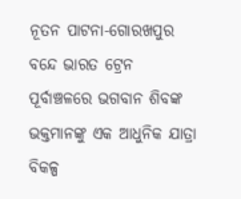ନୂତନ ପାଟନା-ଗୋରଖପୁର ବନ୍ଦେ ଭାରତ ଟ୍ରେନ ପୂର୍ବାଞ୍ଚଳରେ ଭଗବାନ ଶିବଙ୍କ ଭକ୍ତମାନଙ୍କୁ ଏକ ଆଧୁନିକ ଯାତ୍ରା ବିକଳ୍ପ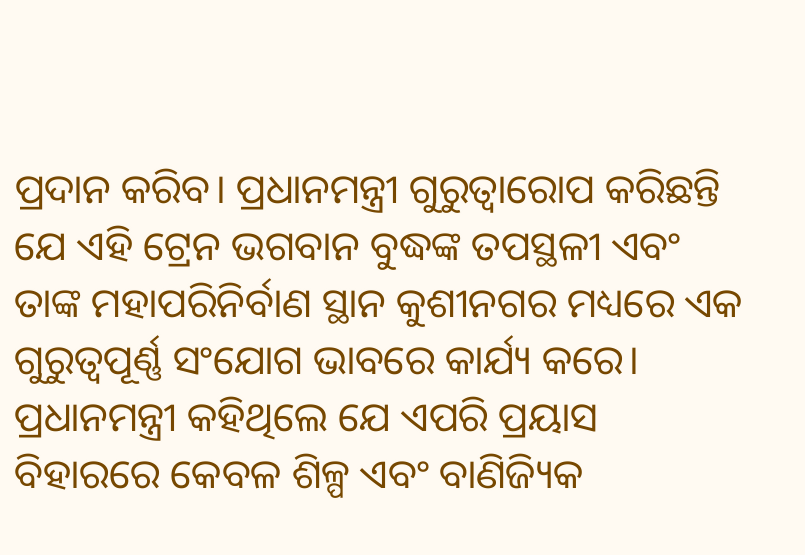ପ୍ରଦାନ କରିବ। ପ୍ରଧାନମନ୍ତ୍ରୀ ଗୁରୁତ୍ୱାରୋପ କରିଛନ୍ତି ଯେ ଏହି ଟ୍ରେନ ଭଗବାନ ବୁଦ୍ଧଙ୍କ ତପସ୍ଥଳୀ ଏବଂ ତାଙ୍କ ମହାପରିନିର୍ବାଣ ସ୍ଥାନ କୁଶୀନଗର ମଧ୍ୟରେ ଏକ ଗୁରୁତ୍ୱପୂର୍ଣ୍ଣ ସଂଯୋଗ ଭାବରେ କାର୍ଯ୍ୟ କରେ। ପ୍ରଧାନମନ୍ତ୍ରୀ କହିଥିଲେ ଯେ ଏପରି ପ୍ରୟାସ ବିହାରରେ କେବଳ ଶିଳ୍ପ ଏବଂ ବାଣିଜ୍ୟିକ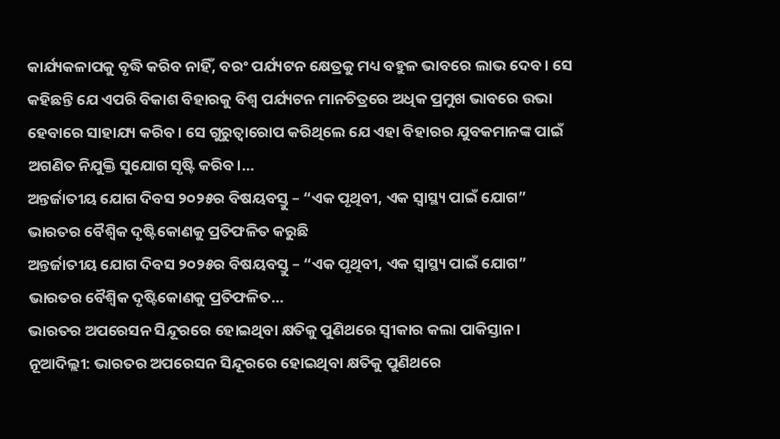କାର୍ଯ୍ୟକଳାପକୁ ବୃଦ୍ଧି କରିବ ନାହିଁ, ବରଂ ପର୍ଯ୍ୟଟନ କ୍ଷେତ୍ରକୁ ମଧ୍ୟ ବହୁଳ ଭାବରେ ଲାଭ ଦେବ। ସେ କହିଛନ୍ତି ଯେ ଏପରି ବିକାଶ ବିହାରକୁ ବିଶ୍ୱ ପର୍ଯ୍ୟଟନ ମାନଚିତ୍ରରେ ଅଧିକ ପ୍ରମୁଖ ଭାବରେ ଉଭା ହେବାରେ ସାହାଯ୍ୟ କରିବ। ସେ ଗୁରୁତ୍ୱାରୋପ କରିଥିଲେ ଯେ ଏହା ବିହାରର ଯୁବକମାନଙ୍କ ପାଇଁ ଅଗଣିତ ନିଯୁକ୍ତି ସୁଯୋଗ ସୃଷ୍ଟି କରିବ।…
ଅନ୍ତର୍ଜାତୀୟ ଯୋଗ ଦିବସ ୨୦୨୫ର ବିଷୟବସ୍ତୁ – “ଏକ ପୃଥିବୀ, ଏକ ସ୍ୱାସ୍ଥ୍ୟ ପାଇଁ ଯୋଗ” ଭାରତର ବୈଶ୍ୱିକ ଦୃଷ୍ଟିକୋଣକୁ ପ୍ରତିଫଳିତ କରୁଛି
ଅନ୍ତର୍ଜାତୀୟ ଯୋଗ ଦିବସ ୨୦୨୫ର ବିଷୟବସ୍ତୁ – “ଏକ ପୃଥିବୀ, ଏକ ସ୍ୱାସ୍ଥ୍ୟ ପାଇଁ ଯୋଗ” ଭାରତର ବୈଶ୍ୱିକ ଦୃଷ୍ଟିକୋଣକୁ ପ୍ରତିଫଳିତ…
ଭାରତର ଅପରେସନ ସିନ୍ଦୂରରେ ହୋଇଥିବା କ୍ଷତିକୁ ପୁଣିଥରେ ସ୍ୱୀକାର କଲା ପାକିସ୍ତାନ।
ନୂଆଦିଲ୍ଲୀ: ଭାରତର ଅପରେସନ ସିନ୍ଦୂରରେ ହୋଇଥିବା କ୍ଷତିକୁ ପୁଣିଥରେ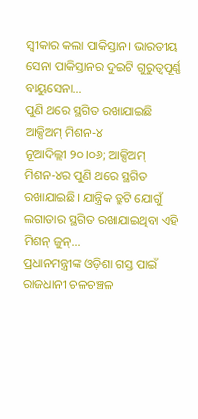ସ୍ୱୀକାର କଲା ପାକିସ୍ତାନ। ଭାରତୀୟ ସେନା ପାକିସ୍ତାନର ଦୁଇଟି ଗୁରୁତ୍ୱପୂର୍ଣ୍ଣ ବାୟୁସେନା…
ପୁଣି ଥରେ ସ୍ଥଗିତ ରଖାଯାଇଛି ଆକ୍ସିଅମ୍ ମିଶନ-୪
ନୂଆଦିଲ୍ଲୀ ୨୦।୦୬; ଆକ୍ସିଅମ୍ ମିଶନ-୪ର ପୁଣି ଥରେ ସ୍ଥଗିତ ରଖାଯାଇଛି। ଯାନ୍ତ୍ରିକ ତ୍ରୁଟି ଯୋଗୁଁ ଲଗାତାର ସ୍ଥଗିତ ରଖାଯାଇଥିବା ଏହି ମିଶନ୍ ଜୁନ୍…
ପ୍ରଧାନମନ୍ତ୍ରୀଙ୍କ ଓଡ଼ିଶା ଗସ୍ତ ପାଇଁ ରାଜଧାନୀ ଚଳଚଞ୍ଚଳ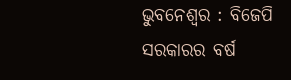ଭୁବନେଶ୍ୱର : ବିଜେପି ସରକାରର ବର୍ଷ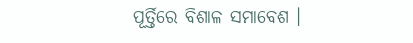ପୂର୍ତ୍ତିରେ ବିଶାଳ ସମାବେଶ ।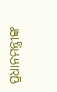ପ୍ରଧାନମନ୍ତ୍ରୀଙ୍କ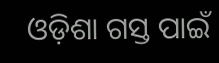ଓଡ଼ିଶା ଗସ୍ତ ପାଇଁ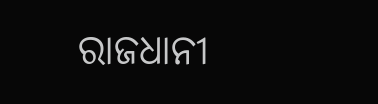ରାଜଧାନୀ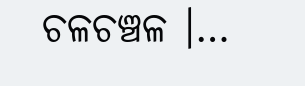ଚଳଚଞ୍ଚଳ ।…